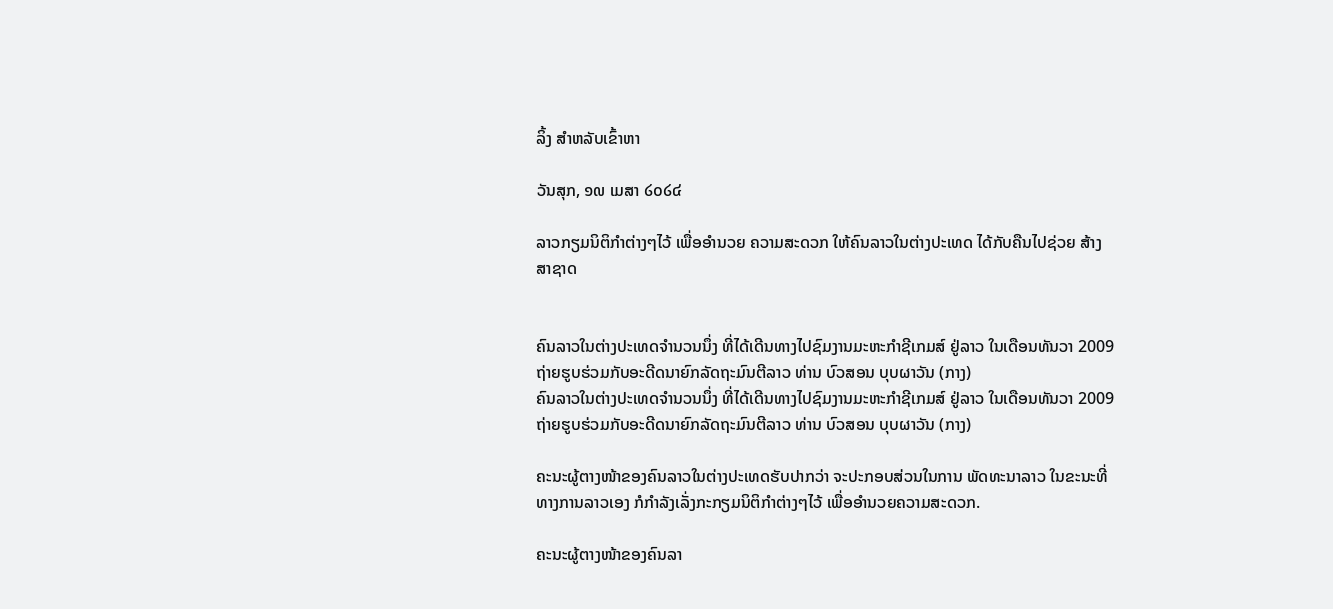ລິ້ງ ສຳຫລັບເຂົ້າຫາ

ວັນສຸກ, ໑໙ ເມສາ ໒໐໒໔

ລາວກຽມນິຕິກໍາຕ່າງໆໄວ້ ເພື່ອອໍານວຍ ຄວາມສະດວກ ໃຫ້ຄົນລາວໃນຕ່າງປະເທດ ໄດ້ກັບຄືນໄປຊ່ວຍ ສ້າງສາຊາດ


ຄົນລາວໃນຕ່າງປະເທດຈໍານວນນຶ່ງ ທີ່ໄດ້ເດີນທາງໄປຊົມງານມະຫະກໍາຊີເກມສ໌ ຢູ່ລາວ ໃນເດືອນທັນວາ 2009 ຖ່າຍຮູບຮ່ວມກັບອະດີດນາຍົກລັດຖະມົນຕີລາວ ທ່ານ ບົວສອນ ບຸບຜາວັນ (ກາງ)
ຄົນລາວໃນຕ່າງປະເທດຈໍານວນນຶ່ງ ທີ່ໄດ້ເດີນທາງໄປຊົມງານມະຫະກໍາຊີເກມສ໌ ຢູ່ລາວ ໃນເດືອນທັນວາ 2009 ຖ່າຍຮູບຮ່ວມກັບອະດີດນາຍົກລັດຖະມົນຕີລາວ ທ່ານ ບົວສອນ ບຸບຜາວັນ (ກາງ)

ຄະນະຜູ້ຕາງໜ້າຂອງຄົນລາວໃນຕ່າງປະເທດຮັບປາກວ່າ ຈະປະກອບສ່ວນໃນການ ພັດທະນາລາວ ໃນຂະນະທີ່ທາງການລາວເອງ ກໍກໍາລັງເລັ່ງກະກຽມນິຕິກໍາຕ່າງໆໄວ້ ເພື່ອອຳນວຍຄວາມສະດວກ.

ຄະນະຜູ້ຕາງໜ້າຂອງຄົນລາ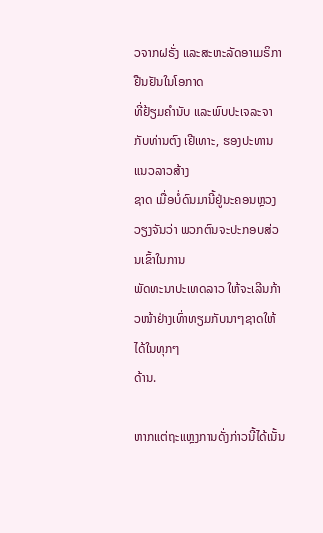ວຈາກຝຣັ່ງ ແລະສະຫະລັດອາເມຣິກາ ຢືນຢັນໃນໂອກາດ
ທີ່ຢ້ຽມຄໍານັບ ແລະພົບປະເຈລະຈາກັບທ່ານຕົງ ເຢີເທາະ, ຮອງປະທານແນວລາວສ້າງ
ຊາດ ເມື່ອບໍ່ດົນມານີ້ຢູ່ນະຄອນຫຼວງວຽງຈັນວ່າ ພວກຕົນຈະປະກອບສ່ວນເຂົ້າໃນການ
ພັດທະນາປະເທດລາວ ໃຫ້ຈະເລີນກ້າວໜ້າຢ່າງເທົ່າທຽມກັບນາໆຊາດໃຫ້ໄດ້ໃນທຸກໆ
ດ້ານ.

ຫາກແຕ່ຖະແຫຼງການດັ່ງກ່າວນີ້ໄດ້ເນັ້ນ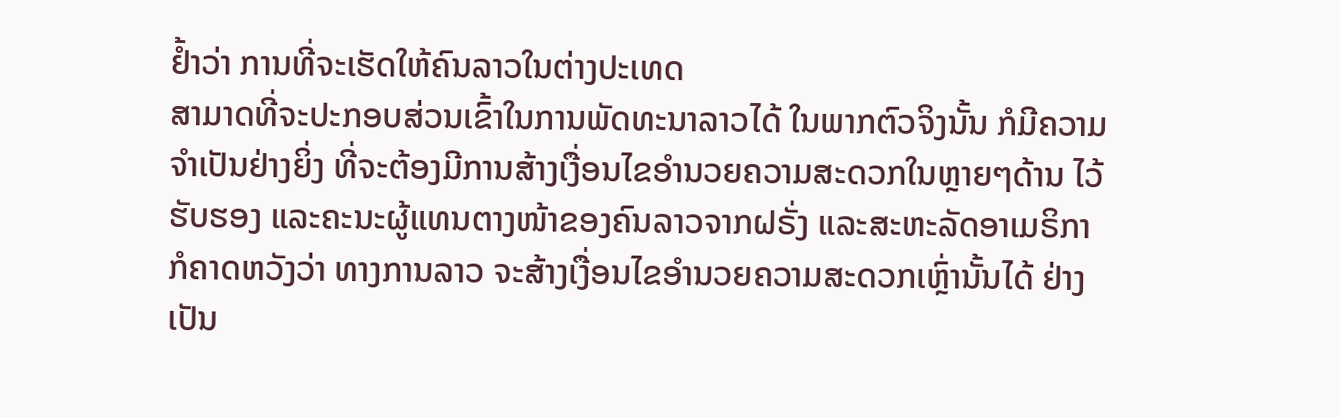ຢ້ຳວ່າ ການທີ່ຈະເຮັດໃຫ້ຄົນລາວໃນຕ່າງປະເທດ
ສາມາດທີ່ຈະປະກອບສ່ວນເຂົ້າໃນການພັດທະນາລາວໄດ້ ໃນພາກຕົວຈິງນັ້ນ ກໍມີຄວາມ
ຈຳເປັນຢ່າງຍິ່ງ ທີ່ຈະຕ້ອງມີການສ້າງເງື່ອນໄຂອຳນວຍຄວາມສະດວກໃນຫຼາຍໆດ້ານ ໄວ້
ຮັບຮອງ ແລະຄະນະຜູ້ແທນຕາງໜ້າຂອງຄົນລາວຈາກຝຣັ່ງ ແລະສະຫະລັດອາເມຣິກາ
ກໍຄາດຫວັງວ່າ ທາງການລາວ ຈະສ້າງເງື່ອນໄຂອຳນວຍຄວາມສະດວກເຫຼົ່ານັ້ນໄດ້ ຢ່າງ
ເປັນ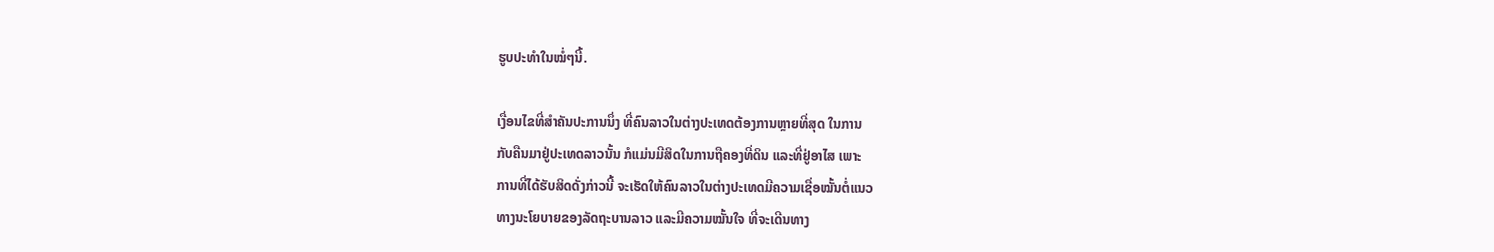ຮູບປະທຳໃນໝໍ່ໆນີ້.

ເງື່ອນໄຂທີ່ສໍາຄັນປະການນຶ່ງ ທີ່ຄົນລາວໃນຕ່າງປະເທດຕ້ອງການຫຼາຍທີ່ສຸດ ໃນການ
ກັບຄືນມາຢູ່ປະເທດລາວນັ້ນ ກໍແມ່ນມີສິດໃນການຖືຄອງທີ່ດິນ ແລະທີ່ຢູ່ອາໄສ ເພາະ
ການທີ່ໄດ້ຮັບສິດດັ່ງກ່າວນີ້ ຈະເຮັດໃຫ້ຄົນລາວໃນຕ່າງປະເທດມີຄວາມເຊື່ອໝັ້ນຕໍ່ແນວ
ທາງນະໂຍບາຍຂອງລັດຖະບານລາວ ແລະມີຄວາມໝັ້ນໃຈ ທີ່ຈະເດີນທາງ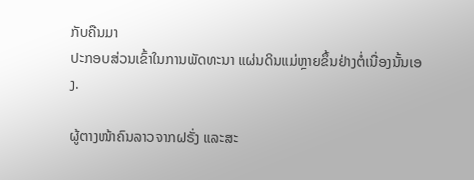ກັບຄືນມາ
ປະກອບສ່ວນເຂົ້າໃນການພັດທະນາ ແຜ່ນດິນແມ່ຫຼາຍຂຶ້ນຢ່າງຕໍ່ເນື່ອງນັ້ນເອງ.

ຜູ້ຕາງໜ້າຄົນລາວຈາກຝຣັ່ງ ແລະສະ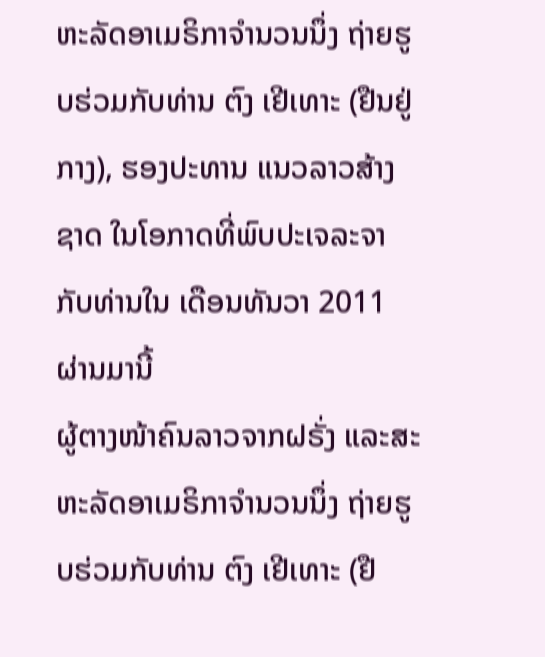ຫະລັດອາເມຣິກາຈໍານວນນຶ່ງ ຖ່າຍຮູບຮ່ວມກັບທ່ານ ຕົງ ເຢີເທາະ (ຢືນຢູ່ກາງ), ຮອງປະທານ ແນວລາວສ້າງຊາດ ໃນໂອກາດທີ່ພົບປະເຈລະຈາກັບທ່ານໃນ ເດືອນທັນວາ 2011 ຜ່ານມານີ້
ຜູ້ຕາງໜ້າຄົນລາວຈາກຝຣັ່ງ ແລະສະຫະລັດອາເມຣິກາຈໍານວນນຶ່ງ ຖ່າຍຮູບຮ່ວມກັບທ່ານ ຕົງ ເຢີເທາະ (ຢື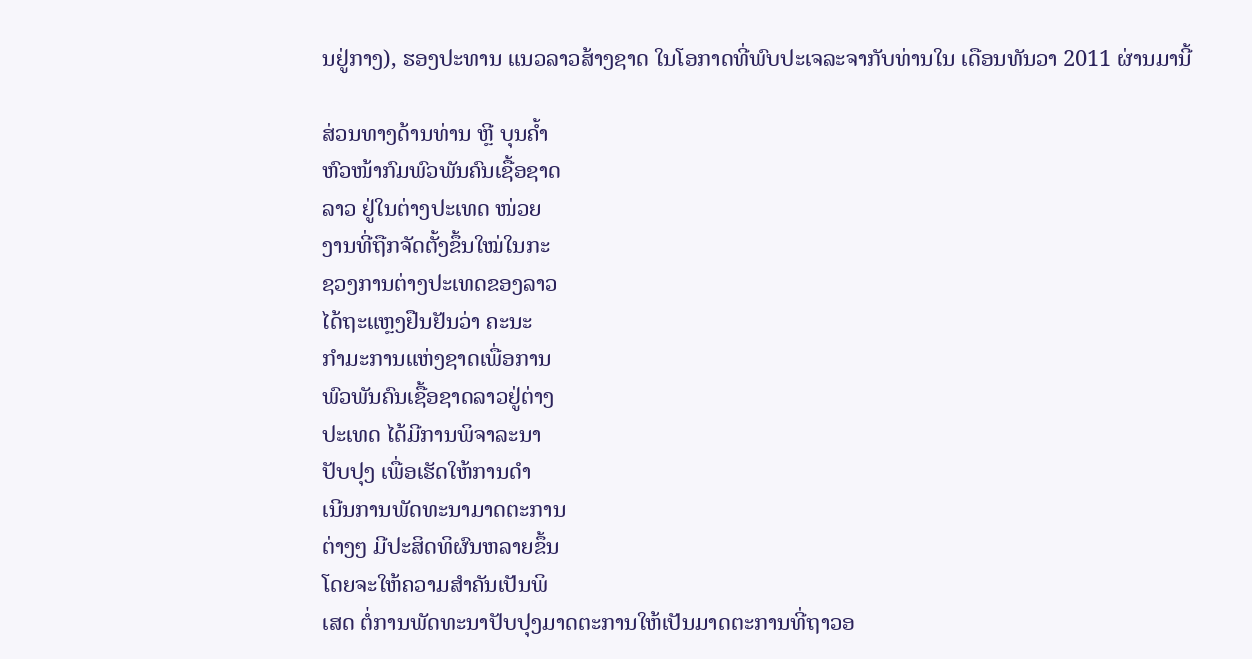ນຢູ່ກາງ), ຮອງປະທານ ແນວລາວສ້າງຊາດ ໃນໂອກາດທີ່ພົບປະເຈລະຈາກັບທ່ານໃນ ເດືອນທັນວາ 2011 ຜ່ານມານີ້

ສ່ວນທາງດ້ານທ່ານ ຫຼີ ບຸນຄໍ້າ
ຫົວໜ້າກົມພົວພັນຄົນເຊື້ອຊາດ
ລາວ ຢູ່ໃນຕ່າງປະເທດ ໜ່ວຍ
ງານທີ່ຖືກຈັດຕັ້ງຂຶ້ນໃໝ່ໃນກະ
ຊວງການຕ່າງປະເທດຂອງລາວ
ໄດ້ຖະແຫຼງຢືນຢັນວ່າ ຄະນະ
ກໍາມະການແຫ່ງຊາດເພື່ອການ
ພົວພັນຄົນເຊື້ອຊາດລາວຢູ່ຕ່າງ
ປະເທດ ໄດ້ມີການພິຈາລະນາ
ປັບປຸງ ເພື່ອເຮັດໃຫ້ການດໍາ
ເນີນການພັດທະນາມາດຕະການ
ຕ່າງໆ ມີປະສິດທິຜົນຫລາຍຂຶ້ນ
ໂດຍຈະໃຫ້ຄວາມສໍາຄັນເປັນພິ
ເສດ ຕໍ່ການພັດທະນາປັບປຸງມາດຕະການໃຫ້ເປັນມາດຕະການທີ່ຖາວອ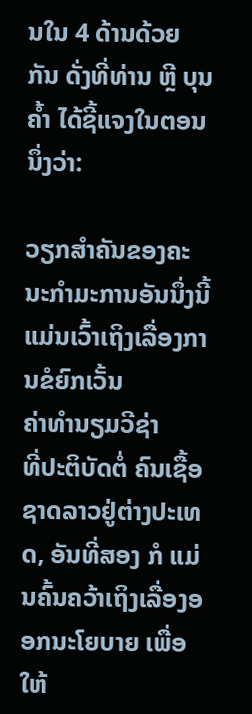ນໃນ 4 ດ້ານດ້ວຍ
ກັນ ດັ່ງທີ່ທ່ານ ຫຼີ ບຸນຄໍ້າ ໄດ້ຊີ້ແຈງໃນຕອນນຶ່ງວ່າ:

ວຽກສໍາຄັນຂອງຄະນະກໍາມະການອັນນຶ່ງນີ້ ແມ່ນເວົ້າເຖິງເລື່ອງການຂໍຍົກເວັ້ນ
ຄ່າທໍານຽມວີຊ່າ
ທີ່ປະຕິບັດຕໍ່ ຄົນເຊື້ອຊາດລາວຢູ່ຕ່າງປະເທດ, ອັນທີ່ສອງ ກໍ ແມ່ນຄົ້ນຄວ້າເຖິງເລື່ອງອອກນະໂຍບາຍ ເພື່ອໃຫ້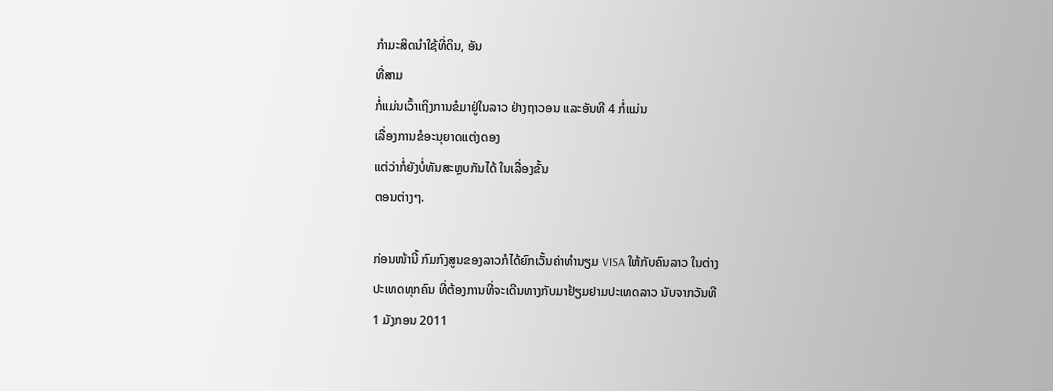ກໍາມະສິດນໍາໃຊ້ທີ່ດິນ, ອັນ
ທີ່ສາມ
ກໍ່ແມ່ນເວົ້າເຖິງການຂໍມາຢູ່ໃນລາວ ຢ່າງຖາວອນ ແລະອັນທີ 4 ກໍ່ແມ່ນ
ເລື່ອງການຂໍອະນຸຍາດແຕ່ງດອງ
ແຕ່ວ່າກໍ່ຍັງບໍ່ທັນສະຫຼບກັນໄດ້ ໃນເລື່ອງຂັ້ນ
ຕອນຕ່າງໆ.

ກ່ອນໜ້ານີ້ ກົມກົງສູນຂອງລາວກໍໄດ້ຍົກເວັ້ນຄ່າທໍານຽມ VISA ໃຫ້ກັບຄົນລາວ ໃນຕ່າງ
ປະເທດທຸກຄົນ ທີ່ຕ້ອງການທີ່ຈະເດີນທາງກັບມາຢ້ຽມຢາມປະເທດລາວ ນັບຈາກວັນທີ
1 ມັງກອນ 2011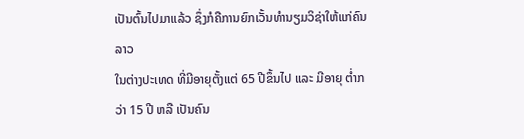ເປັນຕົ້ນໄປມາແລ້ວ ຊຶ່ງກໍຄືການຍົກເວັ້ນທໍານຽມວິຊ່າໃຫ້ແກ່ຄົນລາວ
ໃນຕ່າງປະເທດ ທີ່ມີອາຍຸຕັ້ງແຕ່ 65 ປີຂຶ້ນໄປ ແລະ ມີອາຍຸ ຕໍ່າກວ່າ 15 ປີ ຫລື ເປັນຄົນ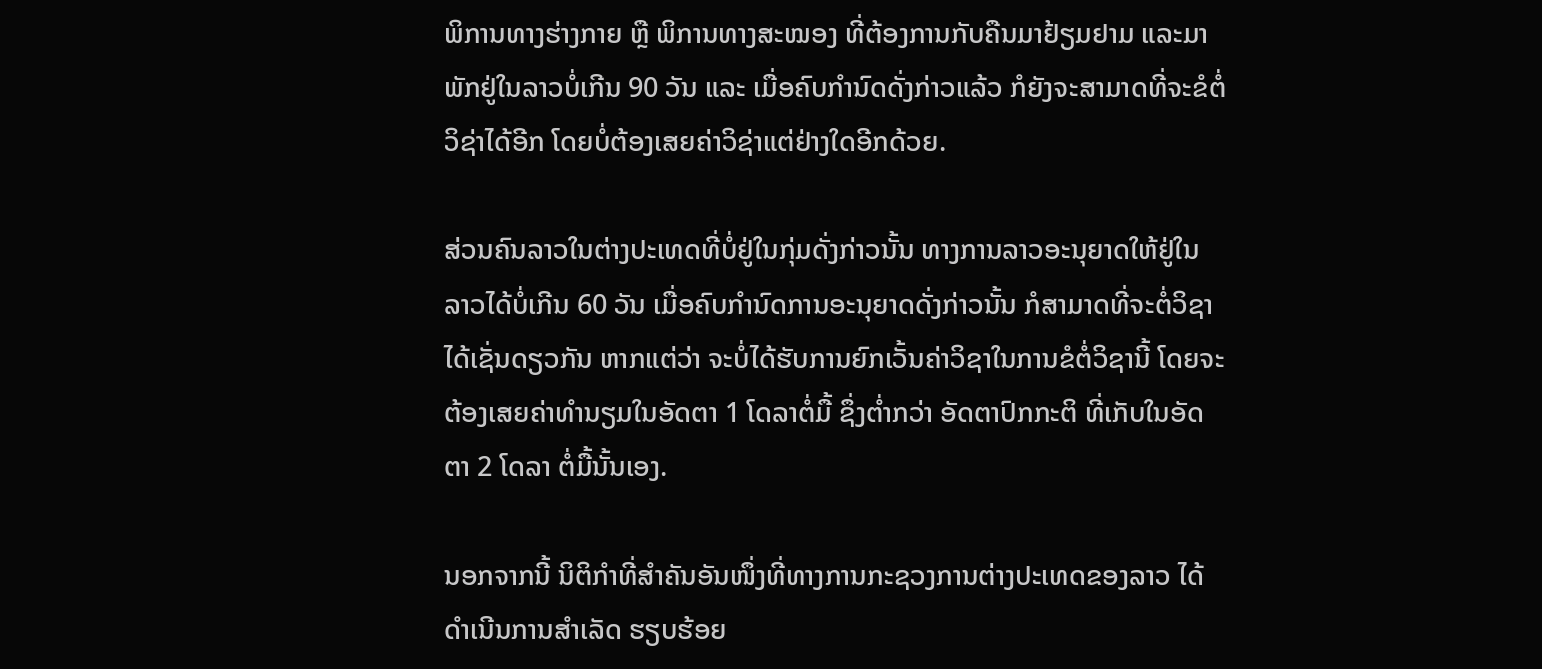ພິການທາງຮ່າງກາຍ ຫຼື ພິການທາງສະໝອງ ທີ່ຕ້ອງການກັບຄືນມາຢ້ຽມຢາມ ແລະມາ
ພັກຢູ່ໃນລາວບໍ່ເກີນ 90 ວັນ ແລະ ເມື່ອຄົບກໍານົດດັ່ງກ່າວແລ້ວ ກໍຍັງຈະສາມາດທີ່ຈະຂໍຕໍ່
ວິຊ່າໄດ້ອີກ ໂດຍບໍ່ຕ້ອງເສຍຄ່າວິຊ່າແຕ່ຢ່າງໃດອີກດ້ວຍ.

ສ່ວນຄົນລາວໃນຕ່າງປະເທດທີ່ບໍ່ຢູ່ໃນກຸ່ມດັ່ງກ່າວນັ້ນ ທາງການລາວອະນຸຍາດໃຫ້ຢູ່ໃນ
ລາວໄດ້ບໍ່ເກີນ 60 ວັນ ເມື່ອຄົບກໍານົດການອະນຸຍາດດັ່ງກ່າວນັ້ນ ກໍສາມາດທີ່ຈະຕໍ່ວິຊາ
ໄດ້ເຊັ່ນດຽວກັນ ຫາກແຕ່ວ່າ ຈະບໍ່ໄດ້ຮັບການຍົກເວັ້ນຄ່າວິຊາໃນການຂໍຕໍ່ວິຊານີ້ ໂດຍຈະ
ຕ້ອງເສຍຄ່າທໍານຽມໃນອັດຕາ 1 ໂດລາຕໍ່ມື້ ຊຶ່ງຕໍ່າກວ່າ ອັດຕາປົກກະຕິ ທີ່ເກັບໃນອັດ
ຕາ 2 ໂດລາ ຕໍ່ມື້ນັ້ນເອງ.

ນອກຈາກນີ້ ນິຕິກໍາທີ່ສໍາຄັນອັນໜຶ່ງທີ່ທາງການກະຊວງການຕ່າງປະເທດຂອງລາວ ໄດ້
ດໍາເນີນການສໍາເລັດ ຮຽບຮ້ອຍ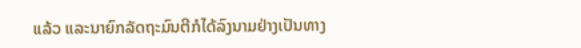ແລ້ວ ແລະນາຍົກລັດຖະມົນຕີກໍໄດ້ລົງນາມຢ່າງເປັນທາງ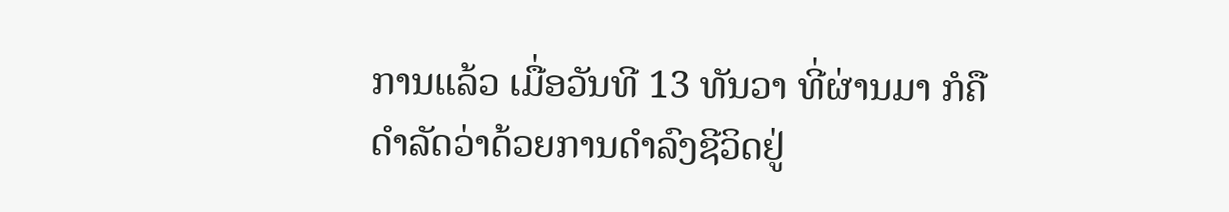ການແລ້ວ ເມື່ອວັນທີ 13 ທັນວາ ທີ່ຜ່ານມາ ກໍຄືດໍາລັດວ່າດ້ວຍການດໍາລົງຊີວິດຢູ່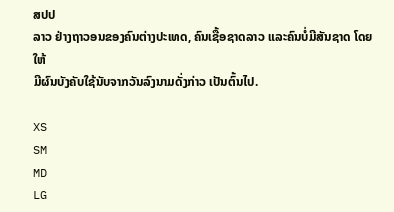ສປປ
ລາວ ຢ່າງຖາວອນຂອງຄົນຕ່າງປະເທດ, ຄົນເຊື້ອຊາດລາວ ແລະຄົນບໍ່ມີສັນຊາດ ໂດຍໃຫ້
ມີຜົນບັງຄັບໃຊ້ນັບຈາກວັນລົງນາມດັ່ງກ່າວ ເປັນຕົ້ນໄປ.

XS
SM
MD
LG